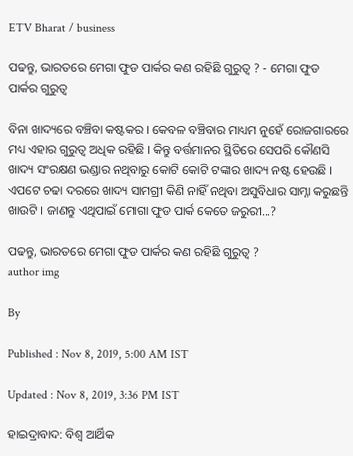ETV Bharat / business

ପଢନ୍ତୁ, ଭାରତରେ ମେଗା ଫୁଡ ପାର୍କର କଣ ରହିଛି ଗୁରୁତ୍ବ ? - ମେଗା ଫୁଡ ପାର୍କର ଗୁରୁତ୍ବ

ବିନା ଖାଦ୍ୟରେ ବଞ୍ଚିବା କଷ୍ଟକର । କେବଳ ବଞ୍ଚିବାର ମାଧ୍ୟମ ନୁହେଁ ରୋଜଗାରରେ ମଧ୍ୟ ଏହାର ଗୁରୁତ୍ବ ଅଧିକ ରହିଛି । କିନ୍ତୁ ବର୍ତ୍ତମାନର ସ୍ଥିତିରେ ସେପରି କୌଣସି ଖାଦ୍ୟ ସଂରକ୍ଷଣ ଭଣ୍ଡାର ନଥିବାରୁ କୋଟି କୋଟି ଟଙ୍କାର ଖାଦ୍ୟ ନଷ୍ଟ ହେଉଛି । ଏପଟେ ଚଢା ଦରରେ ଖାଦ୍ୟ ସାମଗ୍ରୀ କିଣି ନାହିଁ ନଥିବା ଅସୁବିଧାର ସାମ୍ନା କରୁଛନ୍ତି ଖାଉଟି । ଜାଣନ୍ତୁ ଏଥିପାଇଁ ମୋଗା ଫୁଡ ପାର୍କ କେତେ ଜରୁରୀ...?

ପଢନ୍ତୁ, ଭାରତରେ ମେଗା ଫୁଡ ପାର୍କର କଣ ରହିଛି ଗୁରୁତ୍ବ ?
author img

By

Published : Nov 8, 2019, 5:00 AM IST

Updated : Nov 8, 2019, 3:36 PM IST

ହାଇଦ୍ରାବାଦ: ବିଶ୍ବ ଆର୍ଥିକ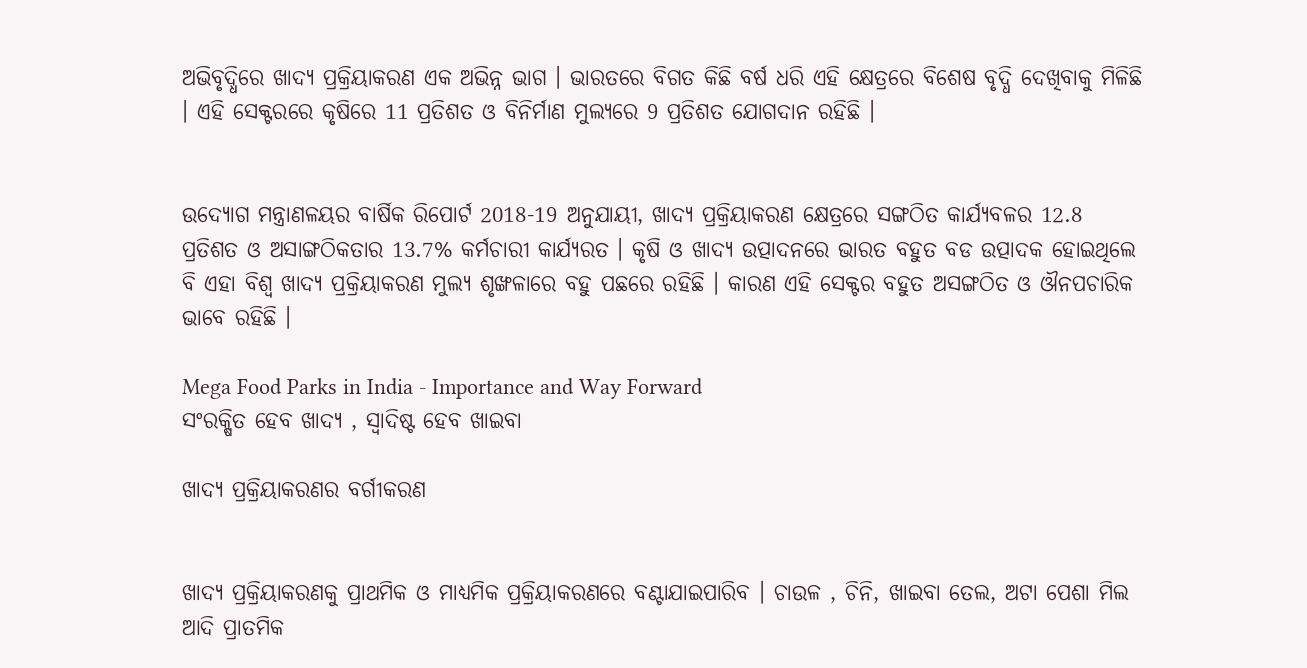ଅଭିବୃଦ୍ଧିରେ ଖାଦ୍ୟ ପ୍ରକ୍ରିୟାକରଣ ଏକ ଅଭିନ୍ନ ଭାଗ । ଭାରତରେ ବିଗତ କିଛି ବର୍ଷ ଧରି ଏହି କ୍ଷେତ୍ରରେ ବିଶେଷ ବୃଦ୍ଧି ଦେଖିବାକୁ ମିଳିଛି । ଏହି ସେକ୍ଟରରେ କୃଷିରେ 11 ପ୍ରତିଶତ ଓ ବିନିର୍ମାଣ ମୁଲ୍ୟରେ 9 ପ୍ରତିଶତ ଯୋଗଦାନ ରହିଛି ।


ଉଦ୍ୟୋଗ ମନ୍ତ୍ରାଣଳୟର ବାର୍ଷିକ ରିପୋର୍ଟ 2018-19 ଅନୁଯାୟୀ, ଖାଦ୍ୟ ପ୍ରକ୍ରିୟାକରଣ କ୍ଷେତ୍ରରେ ସଙ୍ଗଠିତ କାର୍ଯ୍ୟବଳର 12.8 ପ୍ରତିଶତ ଓ ଅସାଙ୍ଗଠିକତାର 13.7% କର୍ମଚାରୀ କାର୍ଯ୍ୟରତ । କୃଷି ଓ ଖାଦ୍ୟ ଉତ୍ପାଦନରେ ଭାରତ ବହୁତ ବଡ ଉତ୍ପାଦକ ହୋଇଥିଲେ ବି ଏହା ବିଶ୍ବ ଖାଦ୍ୟ ପ୍ରକ୍ରିୟାକରଣ ମୁଲ୍ୟ ଶୃଙ୍ଖଳାରେ ବହୁ ପଛରେ ରହିଛି । କାରଣ ଏହି ସେକ୍ଟର ବହୁତ ଅସଙ୍ଗଠିତ ଓ ଔନପଚାରିକ ଭାବେ ରହିଛି ।

Mega Food Parks in India - Importance and Way Forward
ସଂରକ୍ଷିତ ହେବ ଖାଦ୍ୟ , ସ୍ବାଦିଷ୍ଟ ହେବ ଖାଇବା

ଖାଦ୍ୟ ପ୍ରକ୍ରିୟାକରଣର ବର୍ଗୀକରଣ


ଖାଦ୍ୟ ପ୍ରକ୍ରିୟାକରଣକୁ ପ୍ରାଥମିକ ଓ ମାଧ୍ୟମିକ ପ୍ରକ୍ରିୟାକରଣରେ ବଣ୍ଟାଯାଇପାରିବ । ଚାଉଳ , ଚିନି, ଖାଇବା ତେଲ, ଅଟା ପେଶା ମିଲ ଆଦି ପ୍ରାତମିକ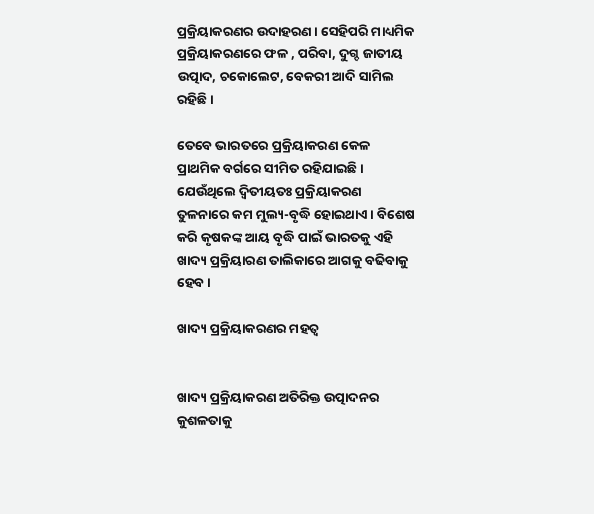ପ୍ରକ୍ରିୟାକରଣର ଉଦାହରଣ । ସେହିପରି ମାଧ୍ୟମିକ ପ୍ରକ୍ରିୟାକରଣରେ ଫଳ , ପରିବା, ଦୁଗ୍ଦ ଜାତୀୟ ଉତ୍ପାଦ, ଚକୋଲେଟ, ବେକରୀ ଆଦି ସାମିଲ ରହିଛି ।

ତେବେ ଭାରତରେ ପ୍ରକ୍ରିୟାକରଣ କେଳ ପ୍ରାଥମିକ ବର୍ଗରେ ସୀମିତ ରହିଯାଇଛି । ଯେଉଁଥିଲେ ଦ୍ବିତୀୟତଃ ପ୍ରକ୍ରିୟାକରଣ ତୁଳନାରେ କମ ମୁଲ୍ୟ-ବୃଦ୍ଧି ହୋଇଥାଏ । ବିଶେଷ କରି କୃଷକଙ୍କ ଆୟ ବୃଦ୍ଧି ପାଇଁ ଭାରତକୁ ଏହି ଖାଦ୍ୟ ପ୍ରକ୍ରିୟାରଣ ତାଲିକାରେ ଆଗକୁ ବଢିବାକୁ ହେବ ।

ଖାଦ୍ୟ ପ୍ରକ୍ରିୟାକରଣର ମହତ୍ବ


ଖାଦ୍ୟ ପ୍ରକ୍ରିୟାକରଣ ଅତିରିକ୍ତ ଉତ୍ପାଦନର କୁଶଳତାକୁ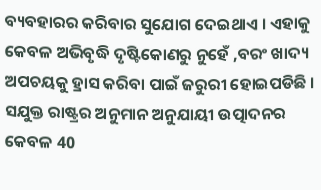ବ୍ୟବହାରର କରିବାର ସୁଯୋଗ ଦେଇଥାଏ । ଏହାକୁ କେବଳ ଅଭିବୃଦ୍ଧି ଦୃଷ୍ଟିକୋଣରୁ ନୁହେଁ ,ବରଂ ଖାଦ୍ୟ ଅପଚୟକୁ ହ୍ରାସ କରିବା ପାଇଁ ଜରୁରୀ ହୋଇପଡିଛି । ସଯୁକ୍ତ ରାଷ୍ଟ୍ରର ଅନୁମାନ ଅନୁଯାୟୀ ଉତ୍ପାଦନର କେବଳ 40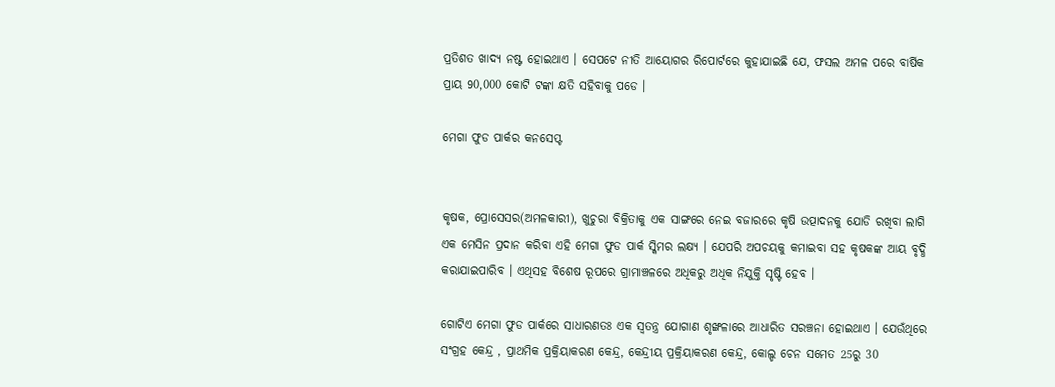ପ୍ରତିଶତ ଖାଦ୍ୟ ନଷ୍ଟ ହୋଇଥାଏ । ସେପଟେ ନୀତି ଆୟୋଗର ରିପୋର୍ଟରେ କୁହାଯାଇଛି ଯେ, ଫସଲ ଅମଳ ପରେ ବାର୍ଷିକ ପ୍ରାୟ 90,000 କୋଟି ଟଙ୍କା କ୍ଷତି ସହିବାକୁ ପଡେ ।

ମେଗା ଫୁଡ ପାର୍କର କନସେପ୍ଟ


କୃଷକ, ପ୍ରୋସେସର(ଅମଳକାରୀ), ଖୁଚୁରା ବିକ୍ରିତାକୁ ଏକ ସାଙ୍ଗରେ ନେଇ ବଜାରରେ କୃଷି ଉତ୍ପାଦନକୁ ଯୋଡି ରଖିବା ଲାଗି ଏକ ମେସିନ ପ୍ରଦାନ କରିବା ଏହି ମେଗା ଫୁଡ ପାର୍କ ସ୍କିମର ଲକ୍ଷ୍ୟ । ଯେପରି ଅପଚୟକୁ କମାଇବା ସହ କୃଷକଙ୍କ ଆୟ ବୃଦ୍ଧି କରାଯାଇପାରିବ । ଏଥିସହ ବିଶେଷ ରୂପରେ ଗ୍ରାମାଞ୍ଚଳରେ ଅଧିକରୁ ଅଧିକ ନିଯୁକ୍ତି ସୃଷ୍ଟି ହେବ ।

ଗୋଟିଏ ମେଗା ଫୁଡ ପାର୍କରେ ସାଧାରଣତଃ ଏକ ସ୍ବତନ୍ତ୍ର ଯୋଗାଣ ଶୃଙ୍ଖଳାରେ ଆଧାରିତ ସରଞ୍ଚନା ହୋଇଥାଏ । ଯେଉଁଥିରେ ସଂଗ୍ରହ କେନ୍ଦ୍ର , ପ୍ରାଥମିକ ପ୍ରକ୍ରିୟାକରଣ କେନ୍ଦ୍ର, କେନ୍ଦ୍ରୀୟ ପ୍ରକ୍ରିୟାକରଣ କେନ୍ଦ୍ର, କୋଲ୍ଡ ଚେନ ସମେତ 25ରୁ 30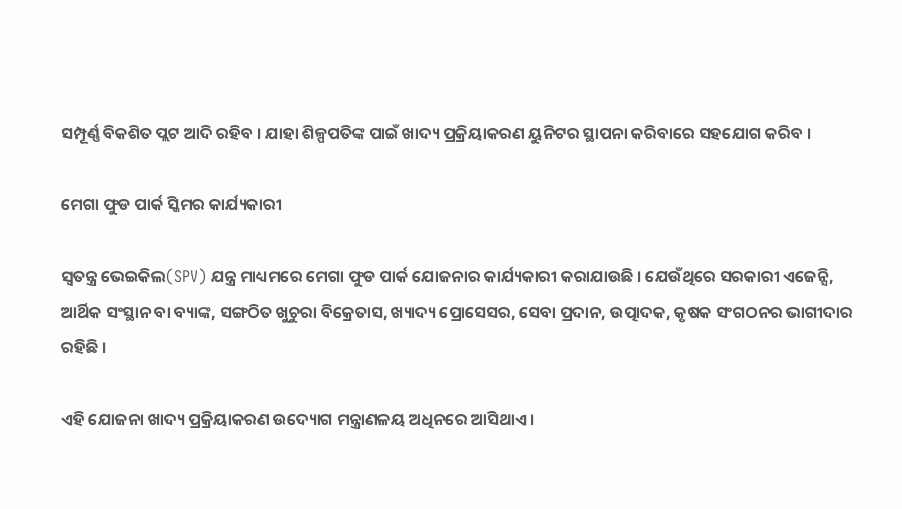ସମ୍ପୂର୍ଣ୍ଣ ବିକଶିତ ପ୍ଲଟ ଆଦି ରହିବ । ଯାହା ଶିଳ୍ପପତିଙ୍କ ପାଇଁ ଖାଦ୍ୟ ପ୍ରକ୍ରିୟାକରଣ ୟୁନିଟର ସ୍ଥାପନା କରିବାରେ ସହଯୋଗ କରିବ ।

ମେଗା ଫୁଡ ପାର୍କ ସ୍କିମର କାର୍ଯ୍ୟକାରୀ

ସ୍ବତନ୍ତ୍ର ଭେଇକିଲ(SPV) ଯନ୍ତ୍ର ମାଧ୍ୟମରେ ମେଗା ଫୁଡ ପାର୍କ ଯୋଜନାର କାର୍ଯ୍ୟକାରୀ କରାଯାଉଛି । ଯେଉଁଥିରେ ସରକାରୀ ଏଜେନ୍ସି, ଆର୍ଥିକ ସଂସ୍ଥାନ ବା ବ୍ୟାଙ୍କ, ସଙ୍ଗଠିତ ଖୁଚୁରା ବିକ୍ରେତାସ, ଖ୍ୟାଦ୍ୟ ପ୍ରୋସେସର, ସେବା ପ୍ରଦାନ, ଉତ୍ପାଦକ, କୃଷକ ସଂଗଠନର ଭାଗୀଦାର ରହିଛି ।

ଏହି ଯୋଜନା ଖାଦ୍ୟ ପ୍ରକ୍ରିୟାକରଣ ଉଦ୍ୟୋଗ ମନ୍ତ୍ରାଣଳୟ ଅଧିନରେ ଆସିଥାଏ ।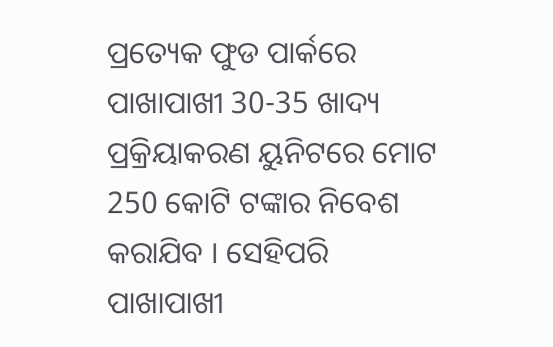ପ୍ରତ୍ୟେକ ଫୁଡ ପାର୍କରେ ପାଖାପାଖୀ 30-35 ଖାଦ୍ୟ ପ୍ରକ୍ରିୟାକରଣ ୟୁନିଟରେ ମୋଟ 250 କୋଟି ଟଙ୍କାର ନିବେଶ କରାଯିବ । ସେହିପରି ପାଖାପାଖୀ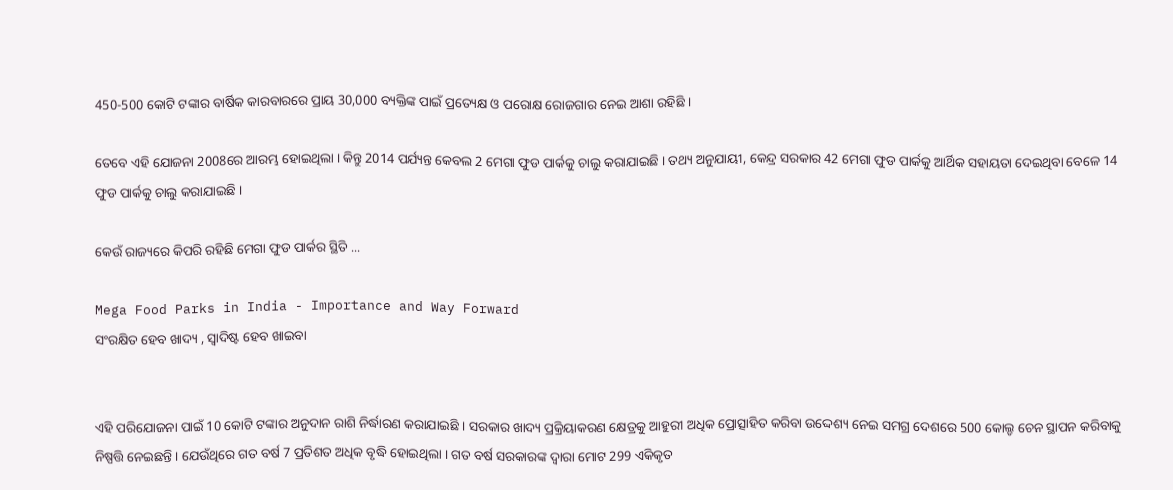450-500 କୋଟି ଟଙ୍କାର ବାର୍ଷିକ କାରବାରରେ ପ୍ରାୟ 30,000 ବ୍ୟକ୍ତିଙ୍କ ପାଇଁ ପ୍ରତ୍ୟେକ୍ଷ ଓ ପରୋକ୍ଷ ରୋଜଗାର ନେଇ ଆଶା ରହିଛି ।

ତେବେ ଏହି ଯୋଜନା 2008ରେ ଆରମ୍ଭ ହୋଇଥିଲା । କିନ୍ତୁ 2014 ପର୍ଯ୍ୟନ୍ତ କେବଲ 2 ମେଗା ଫୁଡ ପାର୍କକୁ ଚାଲୁ କରାଯାଇଛି । ତଥ୍ୟ ଅନୁଯାୟୀ, କେନ୍ଦ୍ର ସରକାର 42 ମେଗା ଫୁଡ ପାର୍କକୁ ଆର୍ଥିକ ସହାୟତା ଦେଇଥିବା ବେଳେ 14 ଫୁଡ ପାର୍କକୁ ଚାଲୁ କରାଯାଇଛି ।

କେଉଁ ରାଜ୍ୟରେ କିପରି ରହିଛି ମେଗା ଫୁଡ ପାର୍କର ସ୍ଥିତି ...

Mega Food Parks in India - Importance and Way Forward
ସଂରକ୍ଷିତ ହେବ ଖାଦ୍ୟ , ସ୍ବାଦିଷ୍ଟ ହେବ ଖାଇବା


ଏହି ପରିଯୋଜନା ପାଇଁ 10 କୋଟି ଟଙ୍କାର ଅନୁଦାନ ରାଶି ନିର୍ଦ୍ଧାରଣ କରାଯାଇଛି । ସରକାର ଖାଦ୍ୟ ପ୍ରକ୍ରିୟାକରଣ କ୍ଷେତ୍ରକୁ ଆହୁରୀ ଅଧିକ ପ୍ରୋତ୍ସାହିତ କରିବା ଉଦ୍ଦେଶ୍ୟ ନେଇ ସମଗ୍ର ଦେଶରେ 500 କୋଲ୍ଡ ଚେନ ସ୍ଥାପନ କରିବାକୁ ନିଷ୍ପତ୍ତି ନେଇଛନ୍ତି । ଯେଉଁଥିରେ ଗତ ବର୍ଷ 7 ପ୍ରତିଶତ ଅଧିକ ବୃଦ୍ଧି ହୋଇଥିଲା । ଗତ ବର୍ଷ ସରକାରଙ୍କ ଦ୍ବାରା ମୋଟ 299 ଏକିକୃତ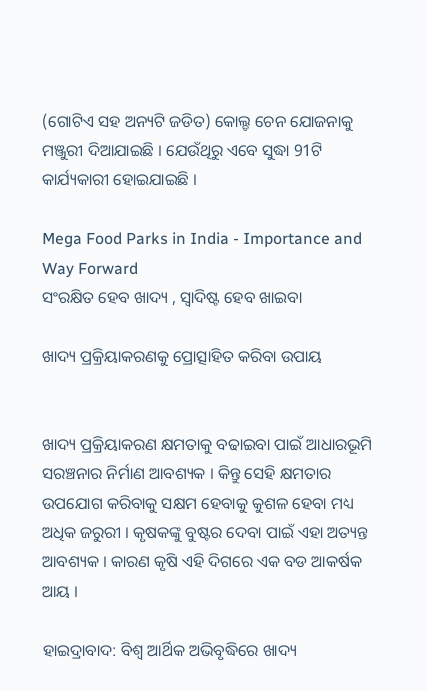(ଗୋଟିଏ ସହ ଅନ୍ୟଟି ଜଡିତ) କୋଲ୍ଡ ଚେନ ଯୋଜନାକୁ ମଞ୍ଜୁରୀ ଦିଆଯାଇଛି । ଯେଉଁଥିରୁ ଏବେ ସୁଦ୍ଧା 91ଟି କାର୍ଯ୍ୟକାରୀ ହୋଇଯାଇଛି ।

Mega Food Parks in India - Importance and Way Forward
ସଂରକ୍ଷିତ ହେବ ଖାଦ୍ୟ , ସ୍ବାଦିଷ୍ଟ ହେବ ଖାଇବା

ଖାଦ୍ୟ ପ୍ରକ୍ରିୟାକରଣକୁ ପ୍ରୋତ୍ସାହିତ କରିବା ଉପାୟ


ଖାଦ୍ୟ ପ୍ରକ୍ରିୟାକରଣ କ୍ଷମତାକୁ ବଢାଇବା ପାଇଁ ଆଧାରଭୂମି ସରଞ୍ଚନାର ନିର୍ମାଣ ଆବଶ୍ୟକ । କିନ୍ତୁ ସେହି କ୍ଷମତାର ଉପଯୋଗ କରିବାକୁ ସକ୍ଷମ ହେବାକୁ କୁଶଳ ହେବା ମଧ୍ୟ ଅଧିକ ଜରୁରୀ । କୃଷକଙ୍କୁ ବୁଷ୍ଟର ଦେବା ପାଇଁ ଏହା ଅତ୍ୟନ୍ତ ଆବଶ୍ୟକ । କାରଣ କୃଷି ଏହି ଦିଗରେ ଏକ ବଡ ଆକର୍ଷକ ଆୟ ।

ହାଇଦ୍ରାବାଦ: ବିଶ୍ବ ଆର୍ଥିକ ଅଭିବୃଦ୍ଧିରେ ଖାଦ୍ୟ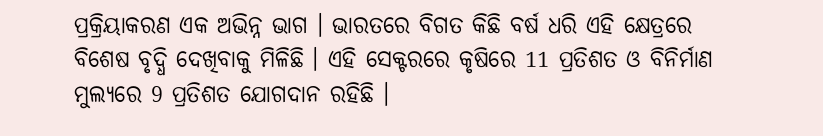ପ୍ରକ୍ରିୟାକରଣ ଏକ ଅଭିନ୍ନ ଭାଗ । ଭାରତରେ ବିଗତ କିଛି ବର୍ଷ ଧରି ଏହି କ୍ଷେତ୍ରରେ ବିଶେଷ ବୃଦ୍ଧି ଦେଖିବାକୁ ମିଳିଛି । ଏହି ସେକ୍ଟରରେ କୃଷିରେ 11 ପ୍ରତିଶତ ଓ ବିନିର୍ମାଣ ମୁଲ୍ୟରେ 9 ପ୍ରତିଶତ ଯୋଗଦାନ ରହିଛି ।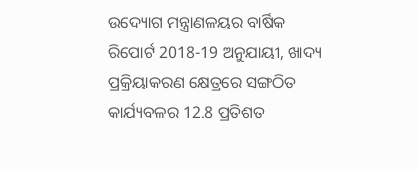ଉଦ୍ୟୋଗ ମନ୍ତ୍ରାଣଳୟର ବାର୍ଷିକ ରିପୋର୍ଟ 2018-19 ଅନୁଯାୟୀ, ଖାଦ୍ୟ ପ୍ରକ୍ରିୟାକରଣ କ୍ଷେତ୍ରରେ ସଙ୍ଗଠିତ କାର୍ଯ୍ୟବଳର 12.8 ପ୍ରତିଶତ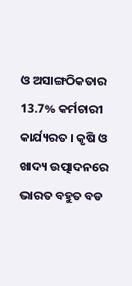ଓ ଅସାଙ୍ଗଠିକତାର 13.7% କର୍ମଚାରୀ କାର୍ଯ୍ୟରତ । କୃଷି ଓ ଖାଦ୍ୟ ଉତ୍ପାଦନରେ ଭାରତ ବହୁତ ବଡ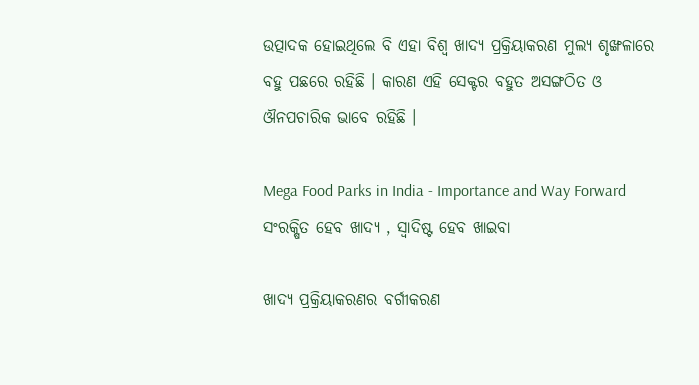ଉତ୍ପାଦକ ହୋଇଥିଲେ ବି ଏହା ବିଶ୍ବ ଖାଦ୍ୟ ପ୍ରକ୍ରିୟାକରଣ ମୁଲ୍ୟ ଶୃଙ୍ଖଳାରେ ବହୁ ପଛରେ ରହିଛି । କାରଣ ଏହି ସେକ୍ଟର ବହୁତ ଅସଙ୍ଗଠିତ ଓ ଔନପଚାରିକ ଭାବେ ରହିଛି ।

Mega Food Parks in India - Importance and Way Forward
ସଂରକ୍ଷିତ ହେବ ଖାଦ୍ୟ , ସ୍ବାଦିଷ୍ଟ ହେବ ଖାଇବା

ଖାଦ୍ୟ ପ୍ରକ୍ରିୟାକରଣର ବର୍ଗୀକରଣ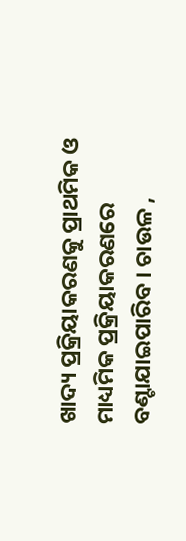ଖାଦ୍ୟ ପ୍ରକ୍ରିୟାକରଣକୁ ପ୍ରାଥମିକ ଓ ମାଧ୍ୟମିକ ପ୍ରକ୍ରିୟାକରଣରେ ବଣ୍ଟାଯାଇପାରିବ । ଚାଉଳ ,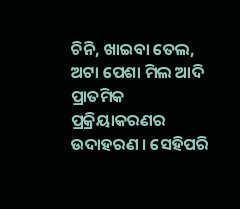ଚିନି, ଖାଇବା ତେଲ, ଅଟା ପେଶା ମିଲ ଆଦି ପ୍ରାତମିକ ପ୍ରକ୍ରିୟାକରଣର ଉଦାହରଣ । ସେହିପରି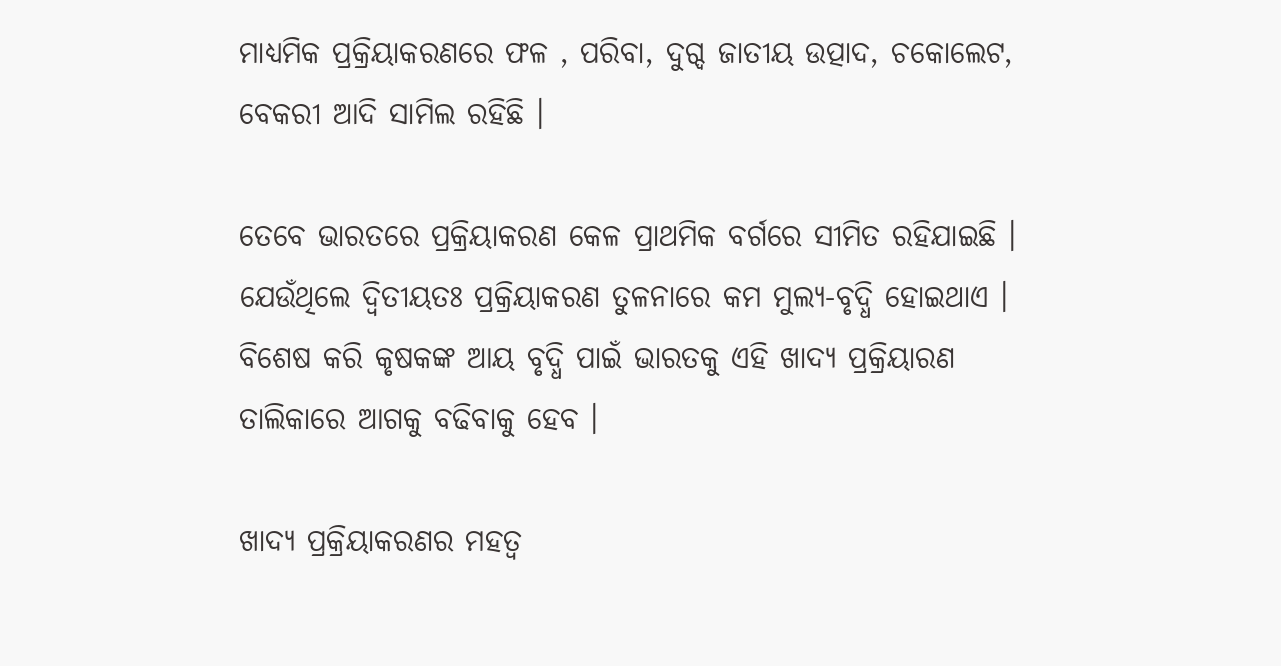ମାଧ୍ୟମିକ ପ୍ରକ୍ରିୟାକରଣରେ ଫଳ , ପରିବା, ଦୁଗ୍ଦ ଜାତୀୟ ଉତ୍ପାଦ, ଚକୋଲେଟ, ବେକରୀ ଆଦି ସାମିଲ ରହିଛି ।

ତେବେ ଭାରତରେ ପ୍ରକ୍ରିୟାକରଣ କେଳ ପ୍ରାଥମିକ ବର୍ଗରେ ସୀମିତ ରହିଯାଇଛି । ଯେଉଁଥିଲେ ଦ୍ବିତୀୟତଃ ପ୍ରକ୍ରିୟାକରଣ ତୁଳନାରେ କମ ମୁଲ୍ୟ-ବୃଦ୍ଧି ହୋଇଥାଏ । ବିଶେଷ କରି କୃଷକଙ୍କ ଆୟ ବୃଦ୍ଧି ପାଇଁ ଭାରତକୁ ଏହି ଖାଦ୍ୟ ପ୍ରକ୍ରିୟାରଣ ତାଲିକାରେ ଆଗକୁ ବଢିବାକୁ ହେବ ।

ଖାଦ୍ୟ ପ୍ରକ୍ରିୟାକରଣର ମହତ୍ବ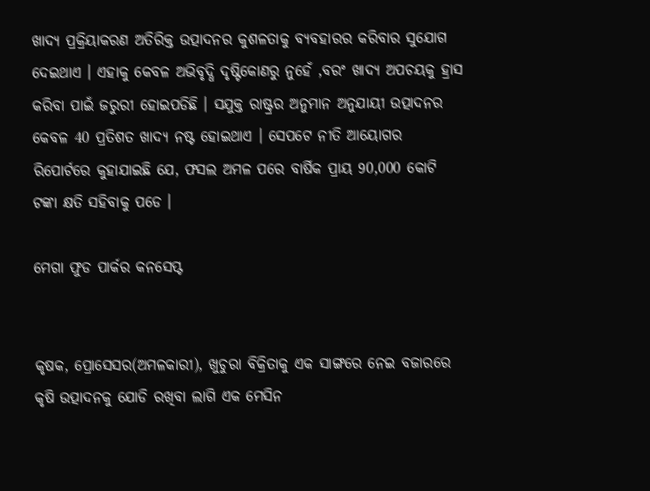ଖାଦ୍ୟ ପ୍ରକ୍ରିୟାକରଣ ଅତିରିକ୍ତ ଉତ୍ପାଦନର କୁଶଳତାକୁ ବ୍ୟବହାରର କରିବାର ସୁଯୋଗ ଦେଇଥାଏ । ଏହାକୁ କେବଳ ଅଭିବୃଦ୍ଧି ଦୃଷ୍ଟିକୋଣରୁ ନୁହେଁ ,ବରଂ ଖାଦ୍ୟ ଅପଚୟକୁ ହ୍ରାସ କରିବା ପାଇଁ ଜରୁରୀ ହୋଇପଡିଛି । ସଯୁକ୍ତ ରାଷ୍ଟ୍ରର ଅନୁମାନ ଅନୁଯାୟୀ ଉତ୍ପାଦନର କେବଳ 40 ପ୍ରତିଶତ ଖାଦ୍ୟ ନଷ୍ଟ ହୋଇଥାଏ । ସେପଟେ ନୀତି ଆୟୋଗର ରିପୋର୍ଟରେ କୁହାଯାଇଛି ଯେ, ଫସଲ ଅମଳ ପରେ ବାର୍ଷିକ ପ୍ରାୟ 90,000 କୋଟି ଟଙ୍କା କ୍ଷତି ସହିବାକୁ ପଡେ ।

ମେଗା ଫୁଡ ପାର୍କର କନସେପ୍ଟ


କୃଷକ, ପ୍ରୋସେସର(ଅମଳକାରୀ), ଖୁଚୁରା ବିକ୍ରିତାକୁ ଏକ ସାଙ୍ଗରେ ନେଇ ବଜାରରେ କୃଷି ଉତ୍ପାଦନକୁ ଯୋଡି ରଖିବା ଲାଗି ଏକ ମେସିନ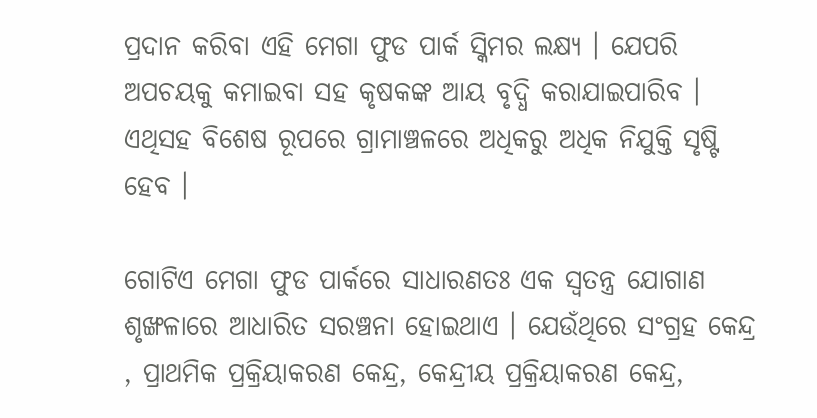ପ୍ରଦାନ କରିବା ଏହି ମେଗା ଫୁଡ ପାର୍କ ସ୍କିମର ଲକ୍ଷ୍ୟ । ଯେପରି ଅପଚୟକୁ କମାଇବା ସହ କୃଷକଙ୍କ ଆୟ ବୃଦ୍ଧି କରାଯାଇପାରିବ । ଏଥିସହ ବିଶେଷ ରୂପରେ ଗ୍ରାମାଞ୍ଚଳରେ ଅଧିକରୁ ଅଧିକ ନିଯୁକ୍ତି ସୃଷ୍ଟି ହେବ ।

ଗୋଟିଏ ମେଗା ଫୁଡ ପାର୍କରେ ସାଧାରଣତଃ ଏକ ସ୍ବତନ୍ତ୍ର ଯୋଗାଣ ଶୃଙ୍ଖଳାରେ ଆଧାରିତ ସରଞ୍ଚନା ହୋଇଥାଏ । ଯେଉଁଥିରେ ସଂଗ୍ରହ କେନ୍ଦ୍ର , ପ୍ରାଥମିକ ପ୍ରକ୍ରିୟାକରଣ କେନ୍ଦ୍ର, କେନ୍ଦ୍ରୀୟ ପ୍ରକ୍ରିୟାକରଣ କେନ୍ଦ୍ର,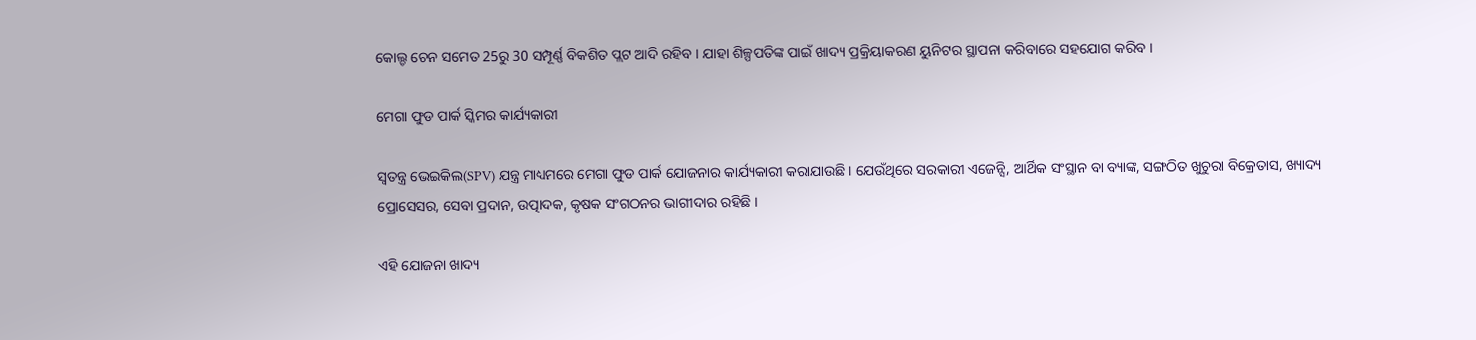କୋଲ୍ଡ ଚେନ ସମେତ 25ରୁ 30 ସମ୍ପୂର୍ଣ୍ଣ ବିକଶିତ ପ୍ଲଟ ଆଦି ରହିବ । ଯାହା ଶିଳ୍ପପତିଙ୍କ ପାଇଁ ଖାଦ୍ୟ ପ୍ରକ୍ରିୟାକରଣ ୟୁନିଟର ସ୍ଥାପନା କରିବାରେ ସହଯୋଗ କରିବ ।

ମେଗା ଫୁଡ ପାର୍କ ସ୍କିମର କାର୍ଯ୍ୟକାରୀ

ସ୍ବତନ୍ତ୍ର ଭେଇକିଲ(SPV) ଯନ୍ତ୍ର ମାଧ୍ୟମରେ ମେଗା ଫୁଡ ପାର୍କ ଯୋଜନାର କାର୍ଯ୍ୟକାରୀ କରାଯାଉଛି । ଯେଉଁଥିରେ ସରକାରୀ ଏଜେନ୍ସି, ଆର୍ଥିକ ସଂସ୍ଥାନ ବା ବ୍ୟାଙ୍କ, ସଙ୍ଗଠିତ ଖୁଚୁରା ବିକ୍ରେତାସ, ଖ୍ୟାଦ୍ୟ ପ୍ରୋସେସର, ସେବା ପ୍ରଦାନ, ଉତ୍ପାଦକ, କୃଷକ ସଂଗଠନର ଭାଗୀଦାର ରହିଛି ।

ଏହି ଯୋଜନା ଖାଦ୍ୟ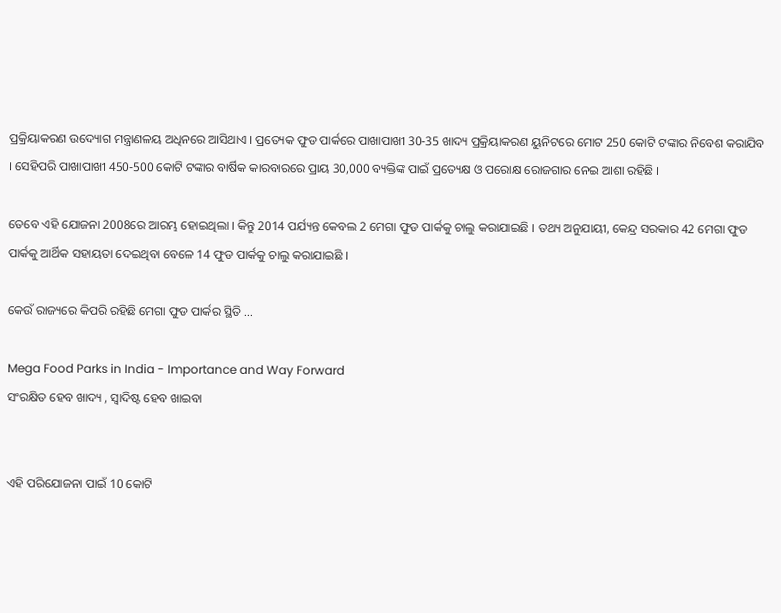ପ୍ରକ୍ରିୟାକରଣ ଉଦ୍ୟୋଗ ମନ୍ତ୍ରାଣଳୟ ଅଧିନରେ ଆସିଥାଏ । ପ୍ରତ୍ୟେକ ଫୁଡ ପାର୍କରେ ପାଖାପାଖୀ 30-35 ଖାଦ୍ୟ ପ୍ରକ୍ରିୟାକରଣ ୟୁନିଟରେ ମୋଟ 250 କୋଟି ଟଙ୍କାର ନିବେଶ କରାଯିବ । ସେହିପରି ପାଖାପାଖୀ 450-500 କୋଟି ଟଙ୍କାର ବାର୍ଷିକ କାରବାରରେ ପ୍ରାୟ 30,000 ବ୍ୟକ୍ତିଙ୍କ ପାଇଁ ପ୍ରତ୍ୟେକ୍ଷ ଓ ପରୋକ୍ଷ ରୋଜଗାର ନେଇ ଆଶା ରହିଛି ।

ତେବେ ଏହି ଯୋଜନା 2008ରେ ଆରମ୍ଭ ହୋଇଥିଲା । କିନ୍ତୁ 2014 ପର୍ଯ୍ୟନ୍ତ କେବଲ 2 ମେଗା ଫୁଡ ପାର୍କକୁ ଚାଲୁ କରାଯାଇଛି । ତଥ୍ୟ ଅନୁଯାୟୀ, କେନ୍ଦ୍ର ସରକାର 42 ମେଗା ଫୁଡ ପାର୍କକୁ ଆର୍ଥିକ ସହାୟତା ଦେଇଥିବା ବେଳେ 14 ଫୁଡ ପାର୍କକୁ ଚାଲୁ କରାଯାଇଛି ।

କେଉଁ ରାଜ୍ୟରେ କିପରି ରହିଛି ମେଗା ଫୁଡ ପାର୍କର ସ୍ଥିତି ...

Mega Food Parks in India - Importance and Way Forward
ସଂରକ୍ଷିତ ହେବ ଖାଦ୍ୟ , ସ୍ବାଦିଷ୍ଟ ହେବ ଖାଇବା


ଏହି ପରିଯୋଜନା ପାଇଁ 10 କୋଟି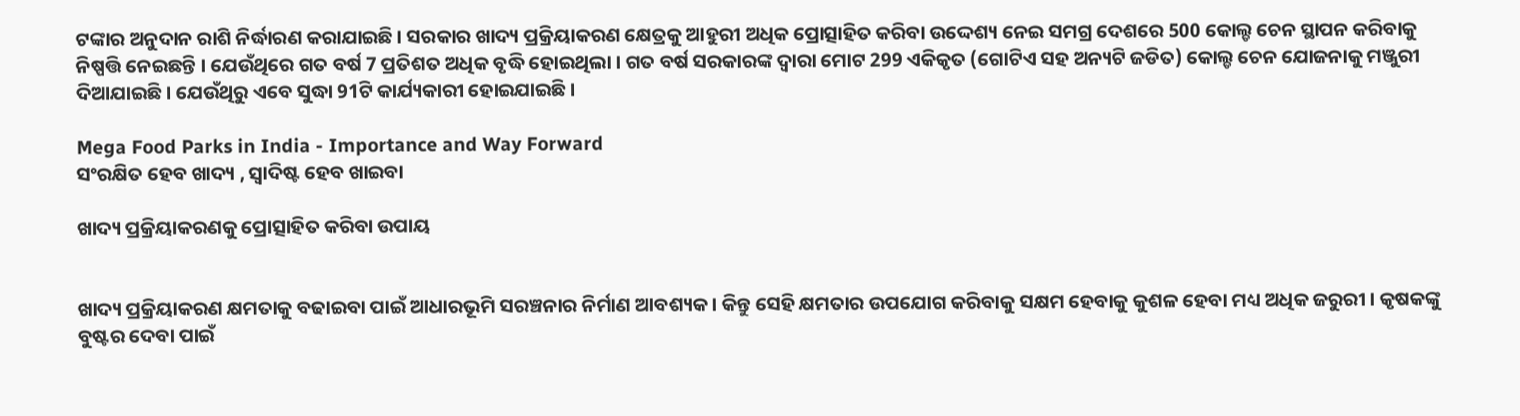ଟଙ୍କାର ଅନୁଦାନ ରାଶି ନିର୍ଦ୍ଧାରଣ କରାଯାଇଛି । ସରକାର ଖାଦ୍ୟ ପ୍ରକ୍ରିୟାକରଣ କ୍ଷେତ୍ରକୁ ଆହୁରୀ ଅଧିକ ପ୍ରୋତ୍ସାହିତ କରିବା ଉଦ୍ଦେଶ୍ୟ ନେଇ ସମଗ୍ର ଦେଶରେ 500 କୋଲ୍ଡ ଚେନ ସ୍ଥାପନ କରିବାକୁ ନିଷ୍ପତ୍ତି ନେଇଛନ୍ତି । ଯେଉଁଥିରେ ଗତ ବର୍ଷ 7 ପ୍ରତିଶତ ଅଧିକ ବୃଦ୍ଧି ହୋଇଥିଲା । ଗତ ବର୍ଷ ସରକାରଙ୍କ ଦ୍ବାରା ମୋଟ 299 ଏକିକୃତ (ଗୋଟିଏ ସହ ଅନ୍ୟଟି ଜଡିତ) କୋଲ୍ଡ ଚେନ ଯୋଜନାକୁ ମଞ୍ଜୁରୀ ଦିଆଯାଇଛି । ଯେଉଁଥିରୁ ଏବେ ସୁଦ୍ଧା 91ଟି କାର୍ଯ୍ୟକାରୀ ହୋଇଯାଇଛି ।

Mega Food Parks in India - Importance and Way Forward
ସଂରକ୍ଷିତ ହେବ ଖାଦ୍ୟ , ସ୍ବାଦିଷ୍ଟ ହେବ ଖାଇବା

ଖାଦ୍ୟ ପ୍ରକ୍ରିୟାକରଣକୁ ପ୍ରୋତ୍ସାହିତ କରିବା ଉପାୟ


ଖାଦ୍ୟ ପ୍ରକ୍ରିୟାକରଣ କ୍ଷମତାକୁ ବଢାଇବା ପାଇଁ ଆଧାରଭୂମି ସରଞ୍ଚନାର ନିର୍ମାଣ ଆବଶ୍ୟକ । କିନ୍ତୁ ସେହି କ୍ଷମତାର ଉପଯୋଗ କରିବାକୁ ସକ୍ଷମ ହେବାକୁ କୁଶଳ ହେବା ମଧ୍ୟ ଅଧିକ ଜରୁରୀ । କୃଷକଙ୍କୁ ବୁଷ୍ଟର ଦେବା ପାଇଁ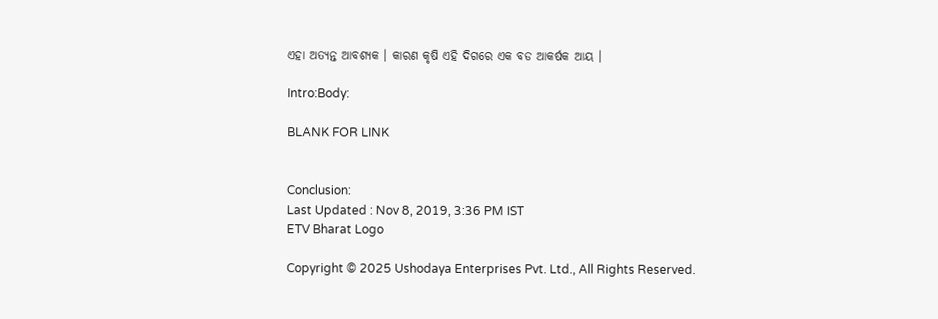ଏହା ଅତ୍ୟନ୍ତ ଆବଶ୍ୟକ । କାରଣ କୃଷି ଏହି ଦିଗରେ ଏକ ବଡ ଆକର୍ଷକ ଆୟ ।

Intro:Body:

BLANK FOR LINK


Conclusion:
Last Updated : Nov 8, 2019, 3:36 PM IST
ETV Bharat Logo

Copyright © 2025 Ushodaya Enterprises Pvt. Ltd., All Rights Reserved.